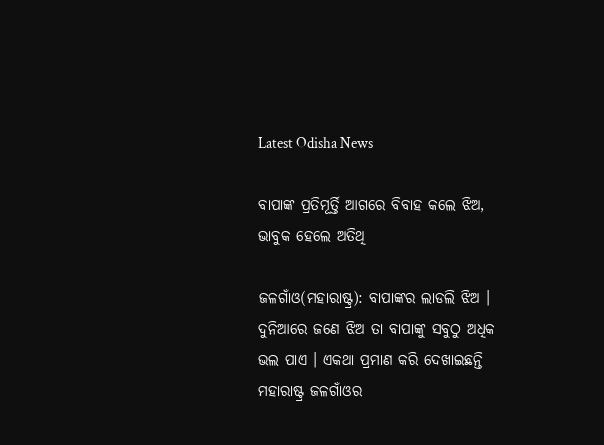Latest Odisha News

ବାପାଙ୍କ ପ୍ରତିମୂର୍ତ୍ତି ଆଗରେ ବିବାହ କଲେ ଝିଅ, ଭାବୁକ ହେଲେ ଅତିଥି

ଜଳଗାଁଓ(ମହାରାଷ୍ଟ୍ର): ବାପାଙ୍କର ଲାଡଲି ଝିଅ । ଦୁନିଆରେ ଜଣେ ଝିଅ ତା ବାପାଙ୍କୁ ସବୁଠୁ ଅଧିକ ଭଲ ପାଏ । ଏକଥା ପ୍ରମାଣ କରି ଦେଖାଇଛନ୍ତି ମହାରାଷ୍ଟ୍ର ଜଳଗାଁଓର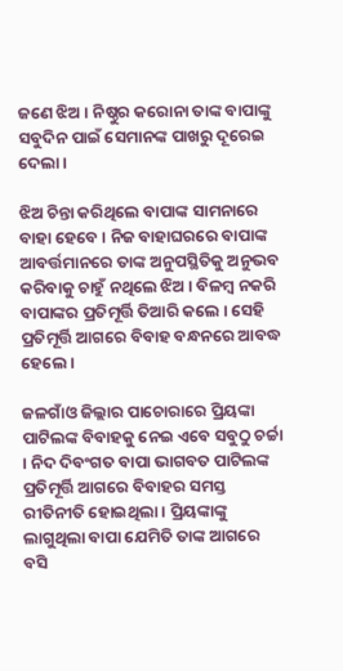ଜଣେ ଝିଅ । ନିଷ୍ଠୁର କରୋନା ତାଙ୍କ ବାପାଙ୍କୁ ସବୁଦିନ ପାଇଁ ସେମାନଙ୍କ ପାଖରୁ ଦୂରେଇ ଦେଲା ।

ଝିଅ ଚିନ୍ତା କରିଥିଲେ ବାପାଙ୍କ ସାମନାରେ ବାହା ହେବେ । ନିଜ ବାହାଘରରେ ବାପାଙ୍କ ଆବର୍ତ୍ତମାନରେ ତାଙ୍କ ଅନୁପସ୍ଥିତିକୁ ଅନୁଭବ କରିବାକୁ ଚାହୁଁ ନଥିଲେ ଝିଅ । ବିଳମ୍ବ ନକରି ବାପାଙ୍କର ପ୍ରତିମୂର୍ତ୍ତି ତିଆରି କଲେ । ସେହି ପ୍ରତିମୂର୍ତ୍ତି ଆଗରେ ବିବାହ ବନ୍ଧନରେ ଆବଦ୍ଧ ହେଲେ ।

ଜଳଗାଁଓ ଜିଲ୍ଲାର ପାଚୋରାରେ ପ୍ରିୟଙ୍କା ପାଟିଲଙ୍କ ବିବାହକୁ ନେଇ ଏବେ ସବୁଠୁ ଚର୍ଚ୍ଚା । ନିଦ ଦିବଂଗତ ବାପା ଭାଗବତ ପାଟିଲଙ୍କ ପ୍ରତିମୂର୍ତ୍ତି ଆଗରେ ବିବାହର ସମସ୍ତ ରୀତିନୀତି ହୋଇଥିଲା । ପ୍ରିୟଙ୍କାଙ୍କୁ ଲାଗୁଥିଲା ବାପା ଯେମିତି ତାଙ୍କ ଆଗରେ ବସି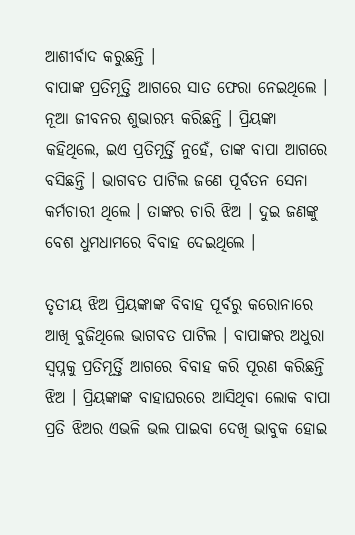ଆଶୀର୍ବାଦ କରୁଛନ୍ତି ।
ବାପାଙ୍କ ପ୍ରତିମୂତ୍ତି ଆଗରେ ସାତ ଫେରା ନେଇଥିଲେ । ନୂଆ ଜୀବନର ଶୁଭାରମ୍ଭ କରିଛନ୍ତି । ପ୍ରିୟଙ୍କା କହିଥିଲେ, ଇଏ ପ୍ରତିମୂର୍ତ୍ତି ନୁହେଁ, ତାଙ୍କ ବାପା ଆଗରେ ବସିଛନ୍ତି । ଭାଗବତ ପାଟିଲ ଜଣେ ପୂର୍ବତନ ସେନା କର୍ମଚାରୀ ଥିଲେ । ତାଙ୍କର ଚାରି ଝିଅ । ଦୁଇ ଜଣଙ୍କୁ ବେଶ ଧୁମଧାମରେ ବିବାହ ଦେଇଥିଲେ ।

ତୃତୀୟ ଝିଅ ପ୍ରିୟଙ୍କାଙ୍କ ବିବାହ ପୂର୍ବରୁ କରୋନାରେ ଆଖି ବୁଜିଥିଲେ ଭାଗବତ ପାଟିଲ । ବାପାଙ୍କର ଅଧୁରା ସ୍ୱପ୍ନକୁ ପ୍ରତିମୂର୍ତ୍ତି ଆଗରେ ବିବାହ କରି ପୂରଣ କରିଛନ୍ତି ଝିଅ । ପ୍ରିୟଙ୍କାଙ୍କ ବାହାଘରରେ ଆସିଥିବା ଲୋକ ବାପା ପ୍ରତି ଝିଅର ଏଭଳି ଭଲ ପାଇବା ଦେଖି ଭାବୁକ ହୋଇ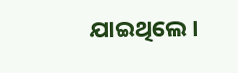ଯାଇଥିଲେ ।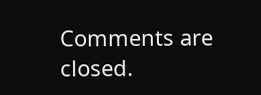Comments are closed.